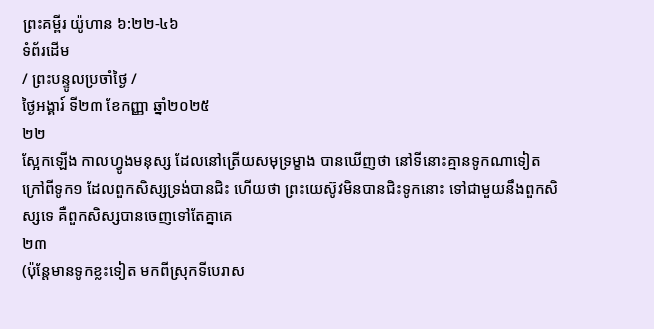ព្រះគម្ពីរ យ៉ូហាន ៦:២២-៤៦
ទំព័រដើម
/ ព្រះបន្ទូលប្រចាំថ្ងៃ /
ថ្ងៃអង្គារ៍ ទី២៣ ខែកញ្ញា ឆ្នាំ២០២៥
២២
ស្អែកឡើង កាលហ្វូងមនុស្ស ដែលនៅត្រើយសមុទ្រម្ខាង បានឃើញថា នៅទីនោះគ្មានទូកណាទៀត ក្រៅពីទូក១ ដែលពួកសិស្សទ្រង់បានជិះ ហើយថា ព្រះយេស៊ូវមិនបានជិះទូកនោះ ទៅជាមួយនឹងពួកសិស្សទេ គឺពួកសិស្សបានចេញទៅតែគ្នាគេ
២៣
(ប៉ុន្តែមានទូកខ្លះទៀត មកពីស្រុកទីបេរាស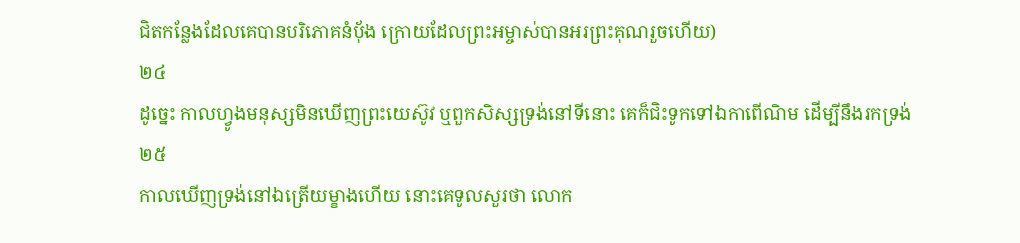ជិតកន្លែងដែលគេបានបរិភោគនំបុ័ង ក្រោយដែលព្រះអម្ចាស់បានអរព្រះគុណរួចហើយ)
២៤
ដូច្នេះ កាលហ្វូងមនុស្សមិនឃើញព្រះយេស៊ូវ ឬពួកសិស្សទ្រង់នៅទីនោះ គេក៏ជិះទូកទៅឯកាពើណិម ដើម្បីនឹងរកទ្រង់
២៥
កាលឃើញទ្រង់នៅឯត្រើយម្ខាងហើយ នោះគេទូលសួរថា លោក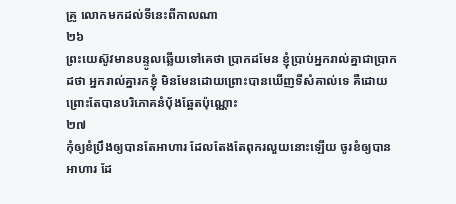គ្រូ លោកមកដល់ទីនេះពីកាលណា
២៦
ព្រះយេស៊ូវមានបន្ទូលឆ្លើយទៅគេថា ប្រាកដមែន ខ្ញុំប្រាប់អ្នករាល់គ្នាជាប្រាកដថា អ្នករាល់គ្នារកខ្ញុំ មិនមែនដោយព្រោះបានឃើញទីសំគាល់ទេ គឺដោយព្រោះតែបានបរិភោគនំបុ័ងឆ្អែតប៉ុណ្ណោះ
២៧
កុំឲ្យខំប្រឹងឲ្យបានតែអាហារ ដែលតែងតែពុករលួយនោះឡើយ ចូរខំឲ្យបានអាហារ ដែ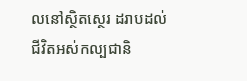លនៅស្ថិតស្ថេរ ដរាបដល់ជីវិតអស់កល្បជានិ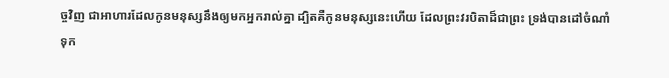ច្ចវិញ ជាអាហារដែលកូនមនុស្សនឹងឲ្យមកអ្នករាល់គ្នា ដ្បិតគឺកូនមនុស្សនេះហើយ ដែលព្រះវរបិតាដ៏ជាព្រះ ទ្រង់បានដៅចំណាំទុក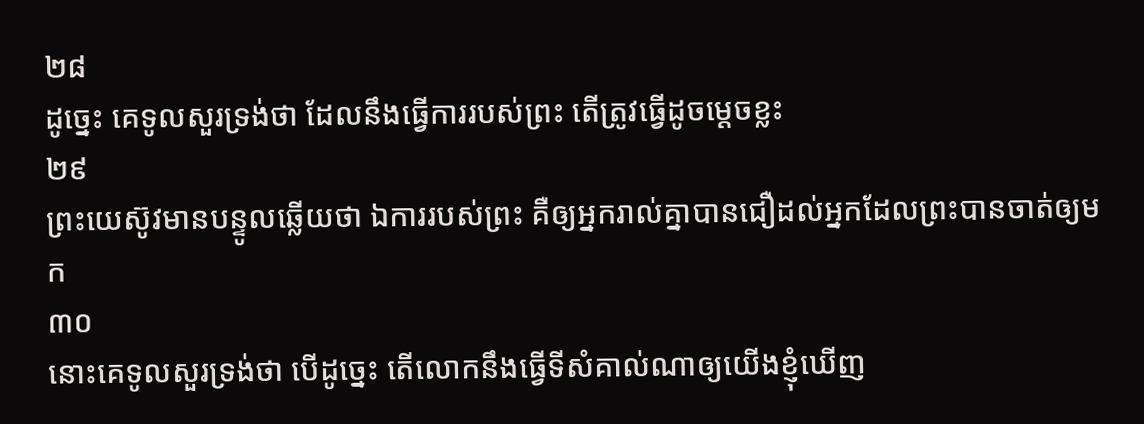២៨
ដូច្នេះ គេទូលសួរទ្រង់ថា ដែលនឹងធ្វើការរបស់ព្រះ តើត្រូវធ្វើដូចម្តេចខ្លះ
២៩
ព្រះយេស៊ូវមានបន្ទូលឆ្លើយថា ឯការរបស់ព្រះ គឺឲ្យអ្នករាល់គ្នាបានជឿដល់អ្នកដែលព្រះបានចាត់ឲ្យមក
៣០
នោះគេទូលសួរទ្រង់ថា បើដូច្នេះ តើលោកនឹងធ្វើទីសំគាល់ណាឲ្យយើងខ្ញុំឃើញ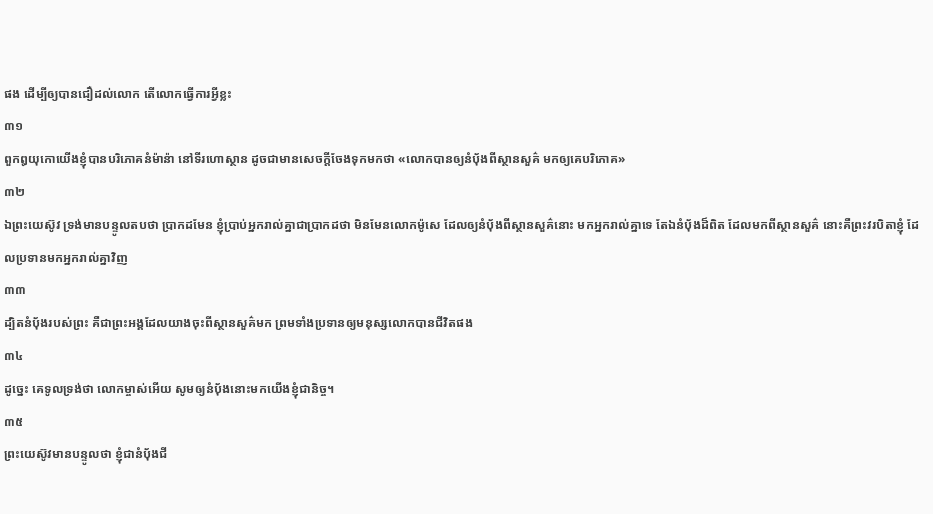ផង ដើម្បីឲ្យបានជឿដល់លោក តើលោកធ្វើការអ្វីខ្លះ
៣១
ពួកឰយុកោយើងខ្ញុំបានបរិភោគនំម៉ាន៉ា នៅទីរហោស្ថាន ដូចជាមានសេចក្ដីចែងទុកមកថា «លោកបានឲ្យនំបុ័ងពីស្ថានសួគ៌ មកឲ្យគេបរិភោគ»
៣២
ឯព្រះយេស៊ូវ ទ្រង់មានបន្ទូលតបថា ប្រាកដមែន ខ្ញុំប្រាប់អ្នករាល់គ្នាជាប្រាកដថា មិនមែនលោកម៉ូសេ ដែលឲ្យនំបុ័ងពីស្ថានសួគ៌នោះ មកអ្នករាល់គ្នាទេ តែឯនំបុ័ងដ៏ពិត ដែលមកពីស្ថានសួគ៌ នោះគឺព្រះវរបិតាខ្ញុំ ដែលប្រទានមកអ្នករាល់គ្នាវិញ
៣៣
ដ្បិតនំបុ័ងរបស់ព្រះ គឺជាព្រះអង្គដែលយាងចុះពីស្ថានសួគ៌មក ព្រមទាំងប្រទានឲ្យមនុស្សលោកបានជីវិតផង
៣៤
ដូច្នេះ គេទូលទ្រង់ថា លោកម្ចាស់អើយ សូមឲ្យនំបុ័ងនោះមកយើងខ្ញុំជានិច្ច។
៣៥
ព្រះយេស៊ូវមានបន្ទូលថា ខ្ញុំជានំបុ័ងជី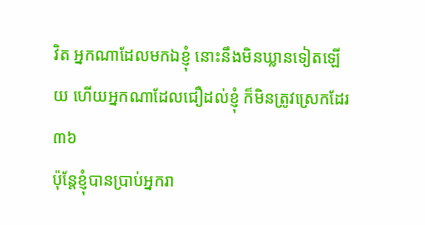វិត អ្នកណាដែលមកឯខ្ញុំ នោះនឹងមិនឃ្លានទៀតឡើយ ហើយអ្នកណាដែលជឿដល់ខ្ញុំ ក៏មិនត្រូវស្រេកដែរ
៣៦
ប៉ុន្តែខ្ញុំបានប្រាប់អ្នករា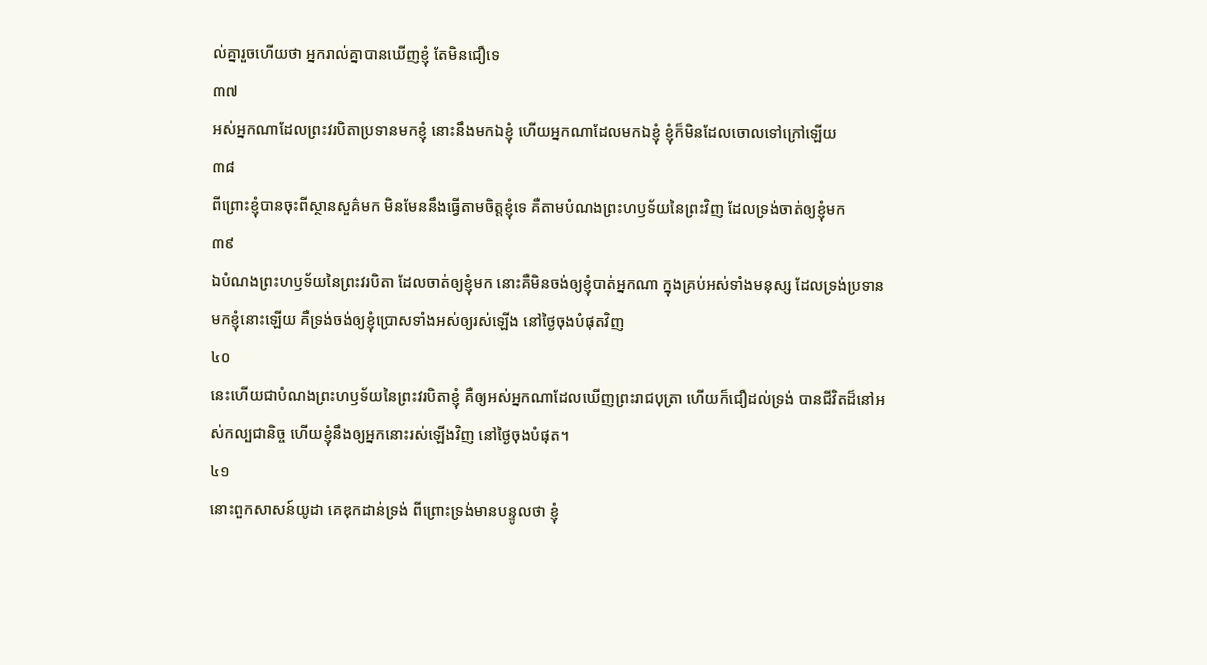ល់គ្នារួចហើយថា អ្នករាល់គ្នាបានឃើញខ្ញុំ តែមិនជឿទេ
៣៧
អស់អ្នកណាដែលព្រះវរបិតាប្រទានមកខ្ញុំ នោះនឹងមកឯខ្ញុំ ហើយអ្នកណាដែលមកឯខ្ញុំ ខ្ញុំក៏មិនដែលចោលទៅក្រៅឡើយ
៣៨
ពីព្រោះខ្ញុំបានចុះពីស្ថានសួគ៌មក មិនមែននឹងធ្វើតាមចិត្តខ្ញុំទេ គឺតាមបំណងព្រះហឫទ័យនៃព្រះវិញ ដែលទ្រង់ចាត់ឲ្យខ្ញុំមក
៣៩
ឯបំណងព្រះហឫទ័យនៃព្រះវរបិតា ដែលចាត់ឲ្យខ្ញុំមក នោះគឺមិនចង់ឲ្យខ្ញុំបាត់អ្នកណា ក្នុងគ្រប់អស់ទាំងមនុស្ស ដែលទ្រង់ប្រទានមកខ្ញុំនោះឡើយ គឺទ្រង់ចង់ឲ្យខ្ញុំប្រោសទាំងអស់ឲ្យរស់ឡើង នៅថ្ងៃចុងបំផុតវិញ
៤០
នេះហើយជាបំណងព្រះហឫទ័យនៃព្រះវរបិតាខ្ញុំ គឺឲ្យអស់អ្នកណាដែលឃើញព្រះរាជបុត្រា ហើយក៏ជឿដល់ទ្រង់ បានជីវិតដ៏នៅអស់កល្បជានិច្ច ហើយខ្ញុំនឹងឲ្យអ្នកនោះរស់ឡើងវិញ នៅថ្ងៃចុងបំផុត។
៤១
នោះពួកសាសន៍យូដា គេឌុកដាន់ទ្រង់ ពីព្រោះទ្រង់មានបន្ទូលថា ខ្ញុំ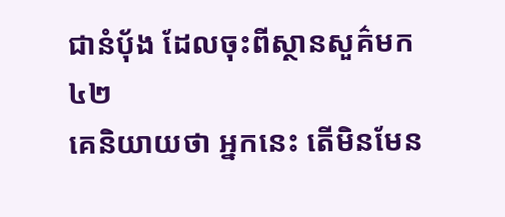ជានំបុ័ង ដែលចុះពីស្ថានសួគ៌មក
៤២
គេនិយាយថា អ្នកនេះ តើមិនមែន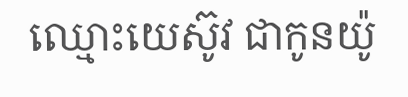ឈ្មោះយេស៊ូវ ជាកូនយ៉ូ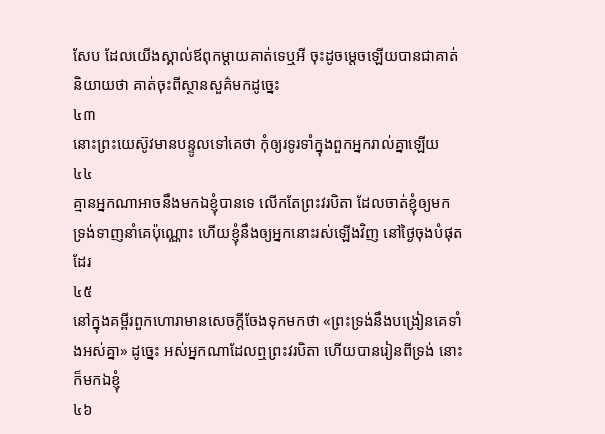សែប ដែលយើងស្គាល់ឪពុកម្តាយគាត់ទេឬអី ចុះដូចម្តេចឡើយបានជាគាត់និយាយថា គាត់ចុះពីស្ថានសួគ៌មកដូច្នេះ
៤៣
នោះព្រះយេស៊ូវមានបន្ទូលទៅគេថា កុំឲ្យរទូរទាំក្នុងពួកអ្នករាល់គ្នាឡើយ
៤៤
គ្មានអ្នកណាអាចនឹងមកឯខ្ញុំបានទេ លើកតែព្រះវរបិតា ដែលចាត់ខ្ញុំឲ្យមក ទ្រង់ទាញនាំគេប៉ុណ្ណោះ ហើយខ្ញុំនឹងឲ្យអ្នកនោះរស់ឡើងវិញ នៅថ្ងៃចុងបំផុតដែរ
៤៥
នៅក្នុងគម្ពីរពួកហោរាមានសេចក្ដីចែងទុកមកថា «ព្រះទ្រង់នឹងបង្រៀនគេទាំងអស់គ្នា» ដូច្នេះ អស់អ្នកណាដែលឮព្រះវរបិតា ហើយបានរៀនពីទ្រង់ នោះក៏មកឯខ្ញុំ
៤៦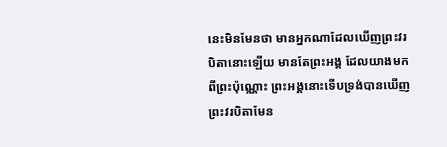នេះមិនមែនថា មានអ្នកណាដែលឃើញព្រះវរបិតានោះឡើយ មានតែព្រះអង្គ ដែលយាងមកពីព្រះប៉ុណ្ណោះ ព្រះអង្គនោះទើបទ្រង់បានឃើញព្រះវរបិតាមែន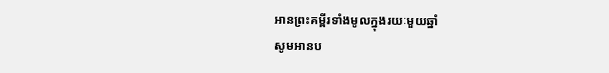អានព្រះគម្ពីរទាំងមូលក្នុងរយៈមួយឆ្នាំ
សូមអានប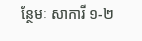ន្ថែមៈ សាការី ១-២